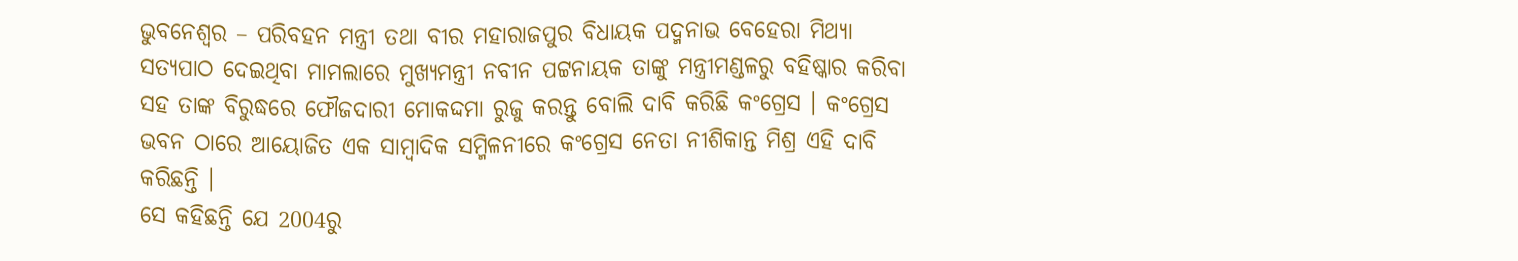ଭୁବନେଶ୍ୱର – ପରିବହନ ମନ୍ତ୍ରୀ ତଥା ବୀର ମହାରାଜପୁର ବିଧାୟକ ପଦ୍ମନାଭ ବେହେରା ମିଥ୍ୟା ସତ୍ୟପାଠ ଦେଇଥିବା ମାମଲାରେ ମୁଖ୍ୟମନ୍ତ୍ରୀ ନବୀନ ପଟ୍ଟନାୟକ ତାଙ୍କୁ ମନ୍ତ୍ରୀମଣ୍ଡଳରୁ ବହିଷ୍କାର କରିବା ସହ ତାଙ୍କ ବିରୁଦ୍ଧରେ ଫୌଜଦାରୀ ମୋକଦ୍ଦମା ରୁଜୁ କରନ୍ତୁ ବୋଲି ଦାବି କରିଛି କଂଗ୍ରେସ । କଂଗ୍ରେସ ଭବନ ଠାରେ ଆୟୋଜିତ ଏକ ସାମ୍ବାଦିକ ସମ୍ମିଳନୀରେ କଂଗ୍ରେସ ନେତା ନୀଶିକାନ୍ତ ମିଶ୍ର ଏହି ଦାବି କରିଛନ୍ତି ।
ସେ କହିଛନ୍ତି ଯେ 2004ରୁ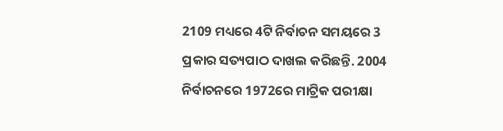2109 ମଧ୍ୟରେ 4ଟି ନିର୍ବାଚନ ସମୟରେ 3 ପ୍ରକାର ସତ୍ୟପାଠ ଦାଖଲ କରିଛନ୍ତି. 2004 ନିର୍ବାଚନରେ 1972ରେ ମାଟ୍ରିକ ପରୀକ୍ଷା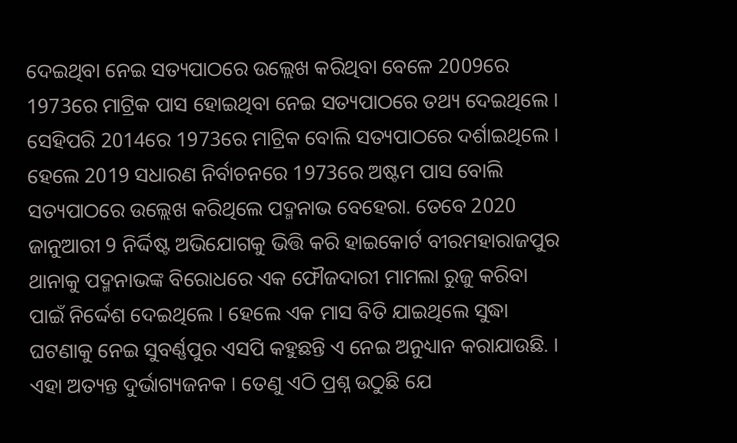ଦେଇଥିବା ନେଇ ସତ୍ୟପାଠରେ ଉଲ୍ଲେଖ କରିଥିବା ବେଳେ 2009ରେ 1973ରେ ମାଟ୍ରିକ ପାସ ହୋଇଥିବା ନେଇ ସତ୍ୟପାଠରେ ତଥ୍ୟ ଦେଇଥିଲେ । ସେହିପରି 2014ରେ 1973ରେ ମାଟ୍ରିକ ବୋଲି ସତ୍ୟପାଠରେ ଦର୍ଶାଇଥିଲେ । ହେଲେ 2019 ସଧାରଣ ନିର୍ବାଚନରେ 1973ରେ ଅଷ୍ଟମ ପାସ ବୋଲି ସତ୍ୟପାଠରେ ଉଲ୍ଲେଖ କରିଥିଲେ ପଦ୍ମନାଭ ବେହେରା. ତେବେ 2020 ଜାନୁଆରୀ 9 ନିର୍ଦ୍ଦିଷ୍ଟ ଅଭିଯୋଗକୁ ଭିତ୍ତି କରି ହାଇକୋର୍ଟ ବୀରମହାରାଜପୁର ଥାନାକୁ ପଦ୍ମନାଭଙ୍କ ବିରୋଧରେ ଏକ ଫୌଜଦାରୀ ମାମଲା ରୁଜୁ କରିବା ପାଇଁ ନିର୍ଦ୍ଦେଶ ଦେଇଥିଲେ । ହେଲେ ଏକ ମାସ ବିତି ଯାଇଥିଲେ ସୁଦ୍ଧା ଘଟଣାକୁ ନେଇ ସୁବର୍ଣ୍ଣପୁର ଏସପି କହୁଛନ୍ତି ଏ ନେଇ ଅନୁଧ୍ୟାନ କରାଯାଉଛି. । ଏହା ଅତ୍ୟନ୍ତ ଦୁର୍ଭାଗ୍ୟଜନକ । ତେଣୁ ଏଠି ପ୍ରଶ୍ନ ଉଠୁଛି ଯେ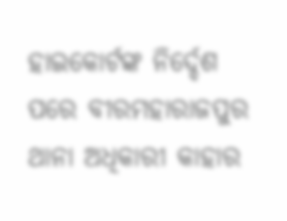ହାଇକୋର୍ଟଙ୍କ ନିର୍ଦ୍ଦେଶ ପରେ ବୀରମହାରାଜପୁର ଥାନା ଅଧିକାରୀ କାହାର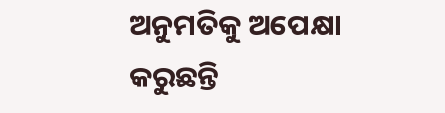ଅନୁମତିକୁ ଅପେକ୍ଷା କରୁଛନ୍ତି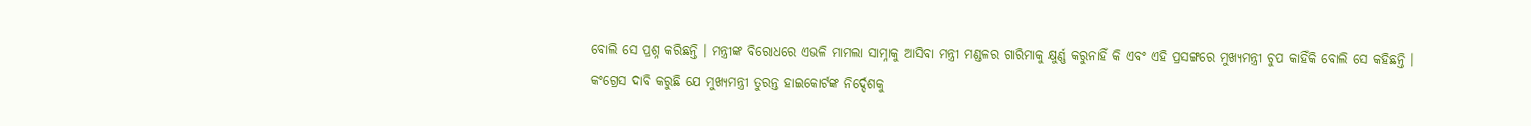ବୋଲି ସେ ପ୍ରଶ୍ନ କରିଛନ୍ତି । ମନ୍ତ୍ରୀଙ୍କ ବିରୋଧରେ ଏଭଳି ମାମଲା ସାମ୍ନାକୁ ଆସିବା ମନ୍ତ୍ରୀ ମଣ୍ଡଳର ଗାରିମାକୁ କ୍ଷୁର୍ଣ୍ଣ କରୁନାହିଁ କି ଏବଂ ଏହି ପ୍ରସଙ୍ଗରେ ମୁଖ୍ୟମନ୍ତ୍ରୀ ଚୁପ କାହିଁକି ବୋଲି ସେ କହିଛନ୍ତି ।
କଂଗ୍ରେସ ଦାବି କରୁଛି ଯେ ମୁଖ୍ୟମନ୍ତ୍ରୀ ତୁରନ୍ତ ହାଇକୋର୍ଟଙ୍କ ନିର୍ଦ୍ଦେଶକୁ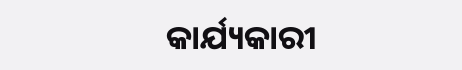କାର୍ଯ୍ୟକାରୀ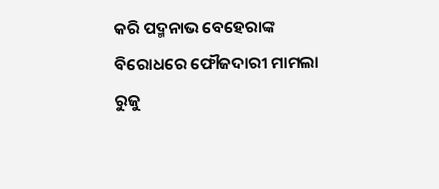କରି ପଦ୍ମନାଭ ବେହେରାଙ୍କ ବିରୋଧରେ ଫୌଜଦାରୀ ମାମଲା ରୁଜୁ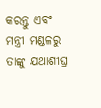କରନ୍ତୁ ଏବଂ ମନ୍ତ୍ରୀ ମଣ୍ଡଳରୁ ତାଙ୍କୁ ଯଥାଶୀଘ୍ର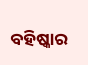ବହିଷ୍କାର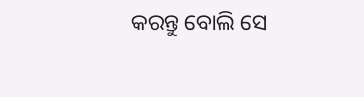କରନ୍ତୁ ବୋଲି ସେ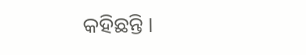କହିଛନ୍ତି ।